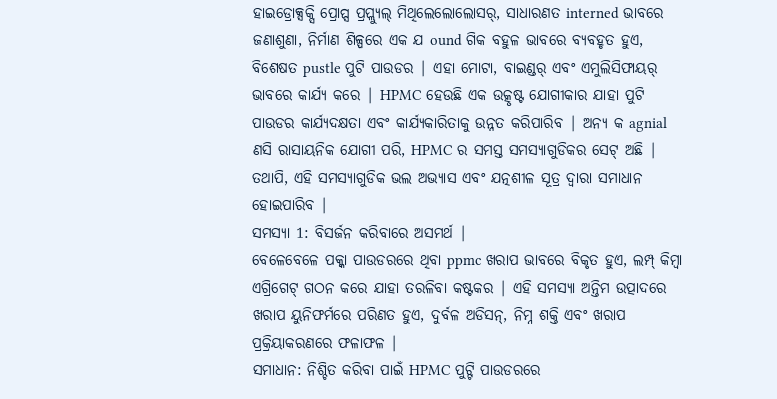ହାଇଡ୍ରୋକ୍ସକ୍ସି ପ୍ରୋପ୍ସ ପ୍ରପ୍ଲ୍ୟୁଲ୍ ମିଥିଲେଲୋଲୋସର୍, ସାଧାରଣତ interned ଭାବରେ ଜଣାଶୁଣା, ନିର୍ମାଣ ଶିଳ୍ପରେ ଏକ ଯ ound ଗିକ ବହୁଳ ଭାବରେ ବ୍ୟବହୃତ ହୁଏ, ବିଶେଷତ pustle ପୁଟି ପାଉଡର | ଏହା ମୋଟା, ବାଇଣ୍ଡର୍ ଏବଂ ଏମୁଲିସିଫାୟର୍ ଭାବରେ କାର୍ଯ୍ୟ କରେ | HPMC ହେଉଛି ଏକ ଉତ୍କୃଷ୍ଟ ଯୋଗୀକାର ଯାହା ପୁଟି ପାଉଡର କାର୍ଯ୍ୟଦକ୍ଷତା ଏବଂ କାର୍ଯ୍ୟକାରିତାକୁ ଉନ୍ନତ କରିପାରିବ | ଅନ୍ୟ କ agnial ଣସି ରାସାୟନିକ ଯୋଗୀ ପରି, HPMC ର ସମସ୍ତ ସମସ୍ୟାଗୁଡିକର ସେଟ୍ ଅଛି | ତଥାପି, ଏହି ସମସ୍ୟାଗୁଡିକ ଭଲ ଅଭ୍ୟାସ ଏବଂ ଯତ୍ନଶୀଳ ସୂତ୍ର ଦ୍ୱାରା ସମାଧାନ ହୋଇପାରିବ |
ସମସ୍ୟା 1: ବିସର୍ଜନ କରିବାରେ ଅସମର୍ଥ |
ବେଳେବେଳେ ପକ୍କା ପାଉଡରରେ ଥିବା ppmc ଖରାପ ଭାବରେ ବିକୃତ ହୁଏ, ଲମ୍ପ୍ କିମ୍ବା ଏଗ୍ରିଗେଟ୍ ଗଠନ କରେ ଯାହା ତରଳିବା କଷ୍ଟକର | ଏହି ସମସ୍ୟା ଅନ୍ତିମ ଉତ୍ପାଦରେ ଖରାପ ୟୁନିଫର୍ମରେ ପରିଣତ ହୁଏ, ଦୁର୍ବଳ ଅଡିସନ୍, ନିମ୍ନ ଶକ୍ତି ଏବଂ ଖରାପ ପ୍ରକ୍ରିୟାକରଣରେ ଫଳାଫଳ |
ସମାଧାନ: ନିଶ୍ଚିତ କରିବା ପାଇଁ HPMC ପୁଟ୍ଟି ପାଉଡରରେ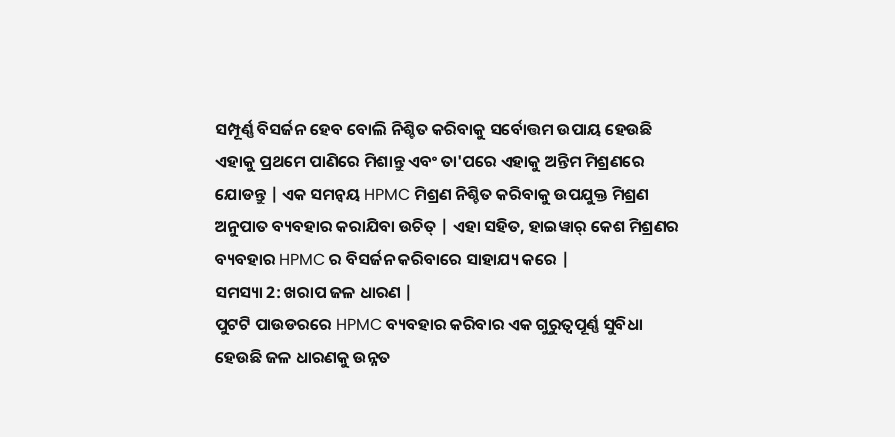ସମ୍ପୂର୍ଣ୍ଣ ବିସର୍ଜନ ହେବ ବୋଲି ନିଶ୍ଚିତ କରିବାକୁ ସର୍ବୋତ୍ତମ ଉପାୟ ହେଉଛି ଏହାକୁ ପ୍ରଥମେ ପାଣିରେ ମିଶାନ୍ତୁ ଏବଂ ତା'ପରେ ଏହାକୁ ଅନ୍ତିମ ମିଶ୍ରଣରେ ଯୋଡନ୍ତୁ | ଏକ ସମନ୍ୱୟ HPMC ମିଶ୍ରଣ ନିଶ୍ଚିତ କରିବାକୁ ଉପଯୁକ୍ତ ମିଶ୍ରଣ ଅନୁପାତ ବ୍ୟବହାର କରାଯିବା ଉଚିତ୍ | ଏହା ସହିତ, ହାଇୱାର୍ କେଶ ମିଶ୍ରଣର ବ୍ୟବହାର HPMC ର ବିସର୍ଜନ କରିବାରେ ସାହାଯ୍ୟ କରେ |
ସମସ୍ୟା 2: ଖରାପ ଜଳ ଧାରଣ |
ପୁଟଟି ପାଉଡରରେ HPMC ବ୍ୟବହାର କରିବାର ଏକ ଗୁରୁତ୍ୱପୂର୍ଣ୍ଣ ସୁବିଧା ହେଉଛି ଜଳ ଧାରଣକୁ ଉନ୍ନତ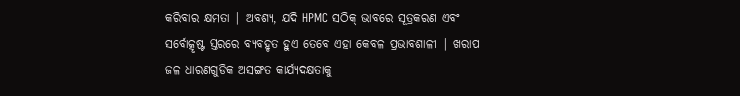କରିବାର କ୍ଷମତା | ଅବଶ୍ୟ, ଯଦି HPMC ସଠିକ୍ ଭାବରେ ସୂତ୍ରକରଣ ଏବଂ ସର୍ବୋତ୍କୃଷ୍ଟ ସ୍ତରରେ ବ୍ୟବହୃତ ହୁଏ ତେବେ ଏହା କେବଳ ପ୍ରଭାବଶାଳୀ | ଖରାପ ଜଳ ଧାରଣଗୁଡିକ ଅସଙ୍ଗତ କାର୍ଯ୍ୟଦକ୍ଷତାକୁ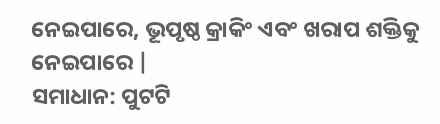ନେଇପାରେ, ଭୂପୃଷ୍ଠ କ୍ରାକିଂ ଏବଂ ଖରାପ ଶକ୍ତିକୁ ନେଇପାରେ |
ସମାଧାନ: ପୁଟଟି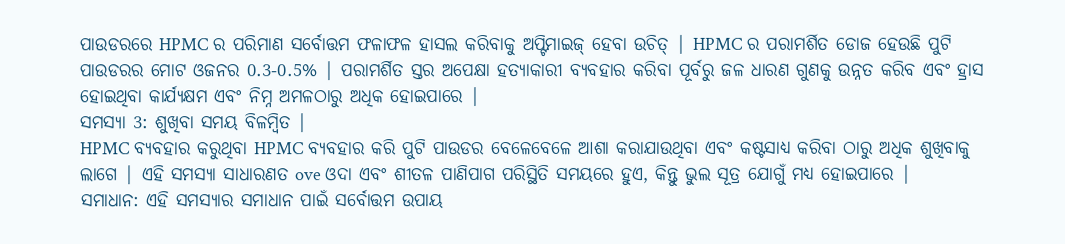ପାଉଡରରେ HPMC ର ପରିମାଣ ସର୍ବୋତ୍ତମ ଫଳାଫଳ ହାସଲ କରିବାକୁ ଅପ୍ଟିମାଇଜ୍ ହେବା ଉଚିତ୍ | HPMC ର ପରାମର୍ଶିତ ଡୋଜ ହେଉଛି ପୁଟି ପାଉଡରର ମୋଟ ଓଜନର 0.3-0.5% | ପରାମର୍ଶିତ ସ୍ତର ଅପେକ୍ଷା ହତ୍ୟାକାରୀ ବ୍ୟବହାର କରିବା ପୂର୍ବରୁ ଜଳ ଧାରଣ ଗୁଣକୁ ଉନ୍ନତ କରିବ ଏବଂ ହ୍ରାସ ହୋଇଥିବା କାର୍ଯ୍ୟକ୍ଷମ ଏବଂ ନିମ୍ନ ଅମଳଠାରୁ ଅଧିକ ହୋଇପାରେ |
ସମସ୍ୟା 3: ଶୁଖିବା ସମୟ ବିଳମ୍ବିତ |
HPMC ବ୍ୟବହାର କରୁଥିବା HPMC ବ୍ୟବହାର କରି ପୁଟି ପାଉଡର ବେଳେବେଳେ ଆଶା କରାଯାଉଥିବା ଏବଂ କଷ୍ଟସାଧ୍ୟ କରିବା ଠାରୁ ଅଧିକ ଶୁଖିବାକୁ ଲାଗେ | ଏହି ସମସ୍ୟା ସାଧାରଣତ ove ଓଦା ଏବଂ ଶୀତଳ ପାଣିପାଗ ପରିସ୍ଥିତି ସମୟରେ ହୁଏ, କିନ୍ତୁ ଭୁଲ ସୂତ୍ର ଯୋଗୁଁ ମଧ୍ୟ ହୋଇପାରେ |
ସମାଧାନ: ଏହି ସମସ୍ୟାର ସମାଧାନ ପାଇଁ ସର୍ବୋତ୍ତମ ଉପାୟ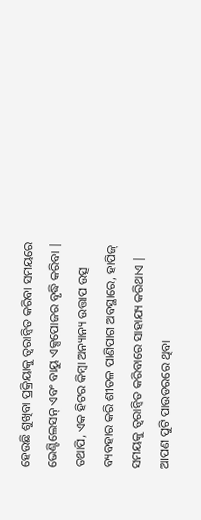ହେଉଛି ଶୁଖିବା ପ୍ରକ୍ରିୟାକୁ ତ୍ୱରାନ୍ୱିତ କରିବା ସମୟରେ ଭେଣ୍ଟିଲେସନ୍ ଏବଂ ବାୟୁ ଏକ୍ସପୋଜର ବୃଦ୍ଧି କରିବା | ତଥାପି, ଏକ ହିଟର କିମ୍ବା ଅନ୍ୟାନ୍ୟ ଉତ୍ତାପ ଉତ୍ସ ବ୍ୟବହାର କରି ଶୀତଳ ପାଣିପାଗ ଅବସ୍ଥାରେ, ହାପିଜ୍ ସମୟକୁ ତ୍ୱରାନ୍ୱିତ କରିବାରେ ସାହାଯ୍ୟ କରିଥାଏ | ଆପଣ ପୁଟି ପାଉଡରରେ ଥିବା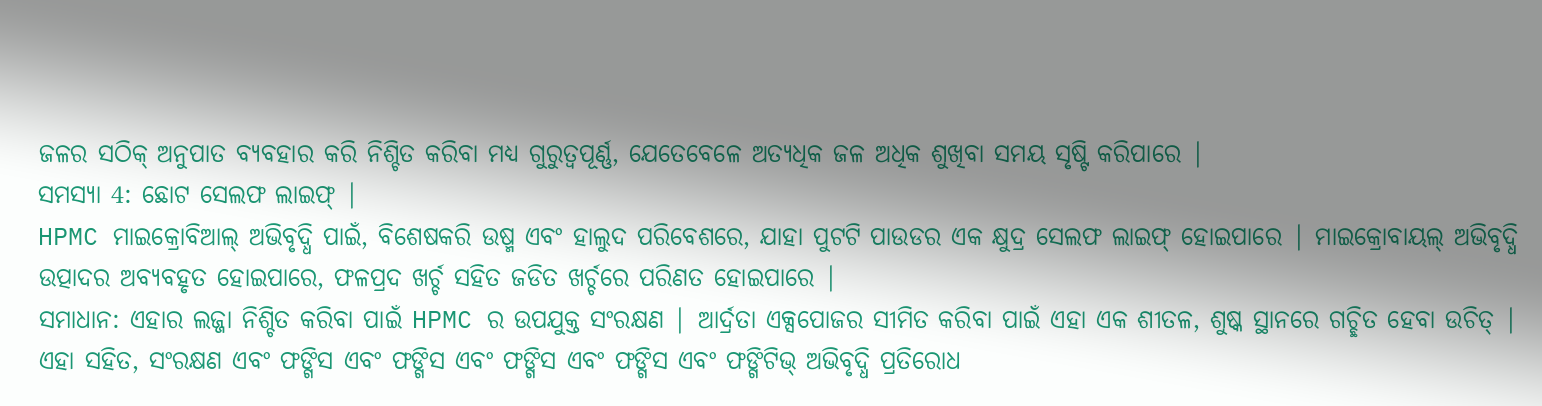ଜଳର ସଠିକ୍ ଅନୁପାତ ବ୍ୟବହାର କରି ନିଶ୍ଚିତ କରିବା ମଧ୍ୟ ଗୁରୁତ୍ୱପୂର୍ଣ୍ଣ, ଯେତେବେଳେ ଅତ୍ୟଧିକ ଜଳ ଅଧିକ ଶୁଖିବା ସମୟ ସୃଷ୍ଟି କରିପାରେ |
ସମସ୍ୟା 4: ଛୋଟ ସେଲଫ ଲାଇଫ୍ |
HPMC ମାଇକ୍ରୋବିଆଲ୍ ଅଭିବୃଦ୍ଧି ପାଇଁ, ବିଶେଷକରି ଉଷ୍ମ ଏବଂ ହାଲୁଦ ପରିବେଶରେ, ଯାହା ପୁଟଟି ପାଉଡର ଏକ କ୍ଷୁଦ୍ର ସେଲଫ ଲାଇଫ୍ ହୋଇପାରେ | ମାଇକ୍ରୋବାୟଲ୍ ଅଭିବୃଦ୍ଧି ଉତ୍ପାଦର ଅବ୍ୟବହୃତ ହୋଇପାରେ, ଫଳପ୍ରଦ ଖର୍ଚ୍ଚ ସହିତ ଜଡିତ ଖର୍ଚ୍ଚରେ ପରିଣତ ହୋଇପାରେ |
ସମାଧାନ: ଏହାର ଲଜ୍ଜା ନିଶ୍ଚିତ କରିବା ପାଇଁ HPMC ର ଉପଯୁକ୍ତ ସଂରକ୍ଷଣ | ଆର୍ଦ୍ରତା ଏକ୍ସପୋଜର ସୀମିତ କରିବା ପାଇଁ ଏହା ଏକ ଶୀତଳ, ଶୁଷ୍କ ସ୍ଥାନରେ ଗଚ୍ଛିତ ହେବା ଉଚିତ୍ | ଏହା ସହିତ, ସଂରକ୍ଷଣ ଏବଂ ଫଙ୍ଗିସ ଏବଂ ଫଙ୍ଗିସ ଏବଂ ଫଙ୍ଗିସ ଏବଂ ଫଙ୍ଗିସ ଏବଂ ଫଙ୍ଗିଟିଭ୍ ଅଭିବୃଦ୍ଧି ପ୍ରତିରୋଧ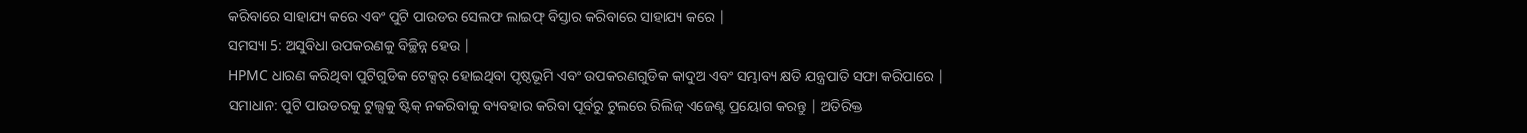କରିବାରେ ସାହାଯ୍ୟ କରେ ଏବଂ ପୁଟି ପାଉଡର ସେଲଫ ଲାଇଫ୍ ବିସ୍ତାର କରିବାରେ ସାହାଯ୍ୟ କରେ |
ସମସ୍ୟା 5: ଅସୁବିଧା ଉପକରଣକୁ ବିଚ୍ଛିନ୍ନ ହେଉ |
HPMC ଧାରଣ କରିଥିବା ପୁଟିଗୁଡିକ ଟେକ୍ସର୍ ହୋଇଥିବା ପୃଷ୍ଠଭୂମି ଏବଂ ଉପକରଣଗୁଡିକ କାଦୁଅ ଏବଂ ସମ୍ଭାବ୍ୟ କ୍ଷତି ଯନ୍ତ୍ରପାତି ସଫା କରିପାରେ |
ସମାଧାନ: ପୁଟି ପାଉଡରକୁ ଟୁଲ୍ସକୁ ଷ୍ଟିକ୍ ନକରିବାକୁ ବ୍ୟବହାର କରିବା ପୂର୍ବରୁ ଟୁଲରେ ରିଲିଜ୍ ଏଜେଣ୍ଟ ପ୍ରୟୋଗ କରନ୍ତୁ | ଅତିରିକ୍ତ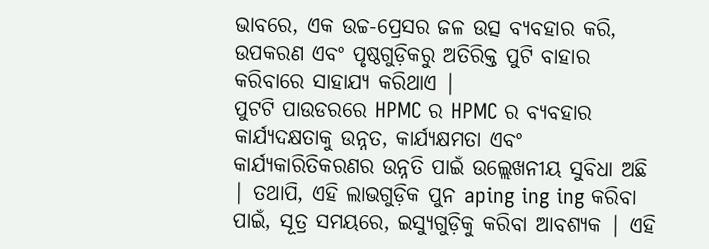ଭାବରେ, ଏକ ଉଚ୍ଚ-ପ୍ରେସର ଜଳ ଉତ୍ସ ବ୍ୟବହାର କରି, ଉପକରଣ ଏବଂ ପୃଷ୍ଠଗୁଡ଼ିକରୁ ଅତିରିକ୍ତ ପୁଟି ବାହାର କରିବାରେ ସାହାଯ୍ୟ କରିଥାଏ |
ପୁଟଟି ପାଉଡରରେ HPMC ର HPMC ର ବ୍ୟବହାର କାର୍ଯ୍ୟଦକ୍ଷତାକୁ ଉନ୍ନତ, କାର୍ଯ୍ୟକ୍ଷମତା ଏବଂ କାର୍ଯ୍ୟକାରିତିକରଣର ଉନ୍ନତି ପାଇଁ ଉଲ୍ଲେଖନୀୟ ସୁବିଧା ଅଛି | ତଥାପି, ଏହି ଲାଭଗୁଡ଼ିକ ପୁନ aping ing ing କରିବା ପାଇଁ, ସୂତ୍ର ସମୟରେ, ଇସ୍ୟୁଗୁଡ଼ିକୁ କରିବା ଆବଶ୍ୟକ | ଏହି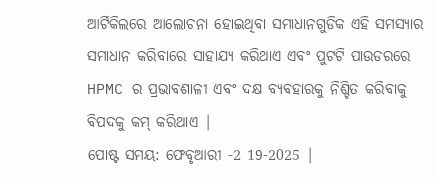ଆର୍ଟିକିଲରେ ଆଲୋଚନା ହୋଇଥିବା ସମାଧାନଗୁଡିକ ଏହି ସମସ୍ୟାର ସମାଧାନ କରିବାରେ ସାହାଯ୍ୟ କରିଥାଏ ଏବଂ ପୁଟଟି ପାଉଡରରେ HPMC ର ପ୍ରଭାବଶାଳୀ ଏବଂ ଦକ୍ଷ ବ୍ୟବହାରକୁ ନିଶ୍ଚିତ କରିବାକୁ ବିପଦକୁ କମ୍ କରିଥାଏ |
ପୋଷ୍ଟ ସମୟ: ଫେବୃଆରୀ -2 19-2025 |